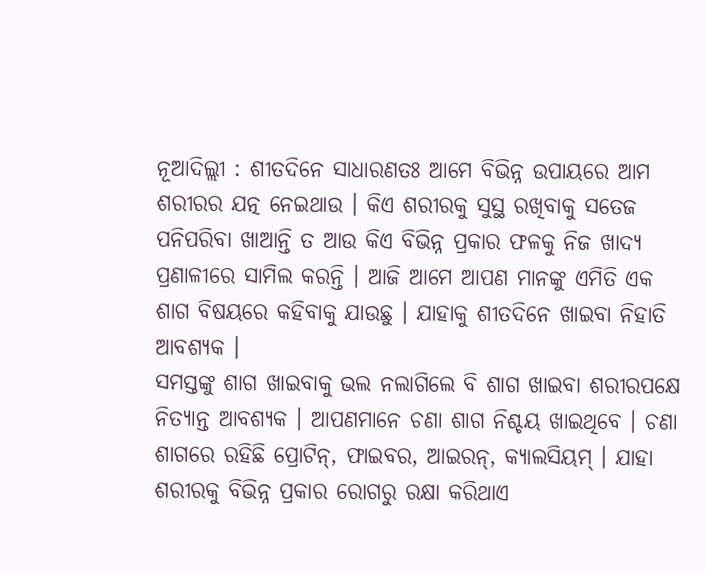ନୂଆଦିଲ୍ଲୀ : ଶୀତଦିନେ ସାଧାରଣତଃ ଆମେ ବିଭିନ୍ନ ଉପାୟରେ ଆମ ଶରୀରର ଯତ୍ନ ନେଇଥାଉ । କିଏ ଶରୀରକୁ ସୁସ୍ଥ ରଖିବାକୁ ସତେଜ ପନିପରିବା ଖାଆନ୍ତି ତ ଆଉ କିଏ ବିଭିନ୍ନ ପ୍ରକାର ଫଳକୁ ନିଜ ଖାଦ୍ୟ ପ୍ରଣାଳୀରେ ସାମିଲ କରନ୍ତି । ଆଜି ଆମେ ଆପଣ ମାନଙ୍କୁ ଏମିତି ଏକ ଶାଗ ବିଷୟରେ କହିବାକୁ ଯାଉଛୁ । ଯାହାକୁ ଶୀତଦିନେ ଖାଇବା ନିହାତି ଆବଶ୍ୟକ ।
ସମସ୍ତଙ୍କୁ ଶାଗ ଖାଇବାକୁ ଭଲ ନଲାଗିଲେ ବି ଶାଗ ଖାଇବା ଶରୀରପକ୍ଷେ ନିତ୍ୟାନ୍ତ ଆବଶ୍ୟକ । ଆପଣମାନେ ଚଣା ଶାଗ ନିଶ୍ଚୟ ଖାଇଥିବେ । ଚଣା ଶାଗରେ ରହିଛି ପ୍ରୋଟିନ୍, ଫାଇବର, ଆଇରନ୍, କ୍ୟାଲସିୟମ୍ । ଯାହା ଶରୀରକୁ ବିଭିନ୍ନ ପ୍ରକାର ରୋଗରୁ ରକ୍ଷା କରିଥାଏ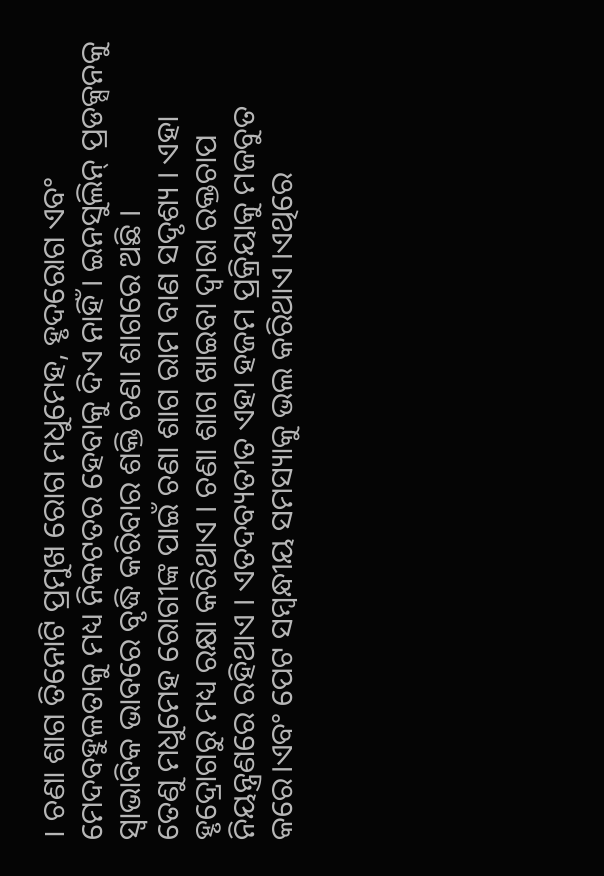। ଚଣା ଶାଗ ତିନୋଟି ପ୍ରମୁଖ ରୋଗ ମଧୁମେହ, ହୃଦରୋଗ ଏବଂ ମେଦବହୁଳତାକୁ ମଧ୍ୟ ନିକଟତର ହେବାକୁ ଦିଏ ନାହିଁ । ଇନସୁଲିନ୍ ପ୍ରଡକ୍ସନକୁ ସ୍ବାଭାବିକ ଭାବରେ ବୃଦ୍ଧି କରିବାର ଶକ୍ତି ଚଣା ଶାଗରେ ଅଛି ।
ତେଣୁ ମଧୁମେହ ରୋଗୀଙ୍କ ପାଇଁ ଚଣା ଶାଗ ରାମ ବାଣ ସଦୃଶ୍ୟ । ଏହା ହୃଦ୍ରୋଗରୁ ମଧ୍ୟ ରକ୍ଷା କରିଥାଏ । ଚଣା ଶାଗ ଖାଇବା ଦ୍ୱାରା ରକ୍ତଚାପ ନିୟନ୍ତ୍ରଣରେ ରହିଥାଏ । ଏତଦବ୍ୟତୀତ ଏହା ହଜମ ପ୍ରକ୍ରିୟାକୁ ମଜବୁତ କରେ।ଏବଂ ପେଟ ସମ୍ବନ୍ଧୀୟ ସମସ୍ୟାକୁ ଭଲ କରିଥାଏ ।ଏଥିରେ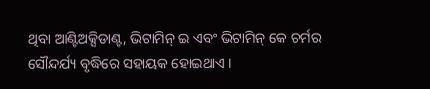ଥିବା ଆଣ୍ଟିଅକ୍ସିଡାଣ୍ଟ, ଭିଟାମିନ୍ ଇ ଏବଂ ଭିଟାମିନ୍ କେ ଚର୍ମର ସୌନ୍ଦର୍ଯ୍ୟ ବୃଦ୍ଧିରେ ସହାୟକ ହୋଇଥାଏ ।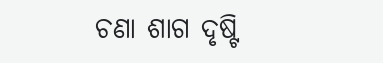ଚଣା ଶାଗ ଦୃଷ୍ଟି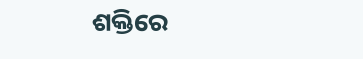ଶକ୍ତିରେ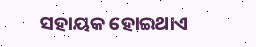ସହାୟକ ହୋଇଥାଏ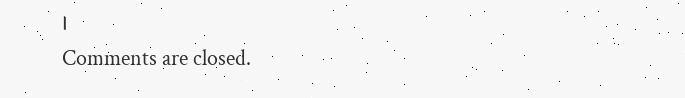।
Comments are closed.